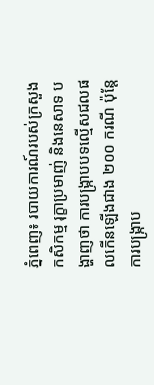ភ្នំពេញ៖ របាយការណ៍របស់ក្រសួងកសិកម្ម រុក្ខាប្រមាញ់ និងនេសាទ បង្ហាញថា ការបង្ក្រាបបទល្មើសជលផលកើនឡើងជាង ២០០ ករណី ប៉ុន្តែការបង្ក្រាប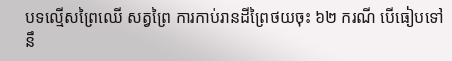បទល្មើសព្រៃឈើ សត្វព្រៃ ការកាប់រានដីព្រៃថយចុះ ៦២ ករណី បើធៀបទៅនឹ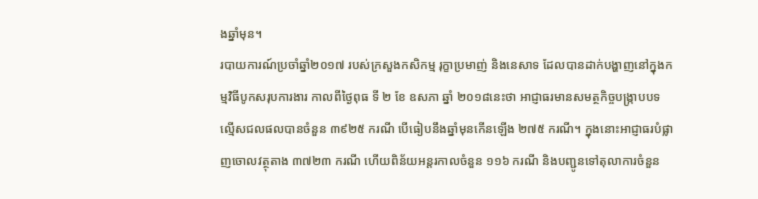ងឆ្នាំមុន។
របាយការណ៍ប្រចាំឆ្នាំ២០១៧ របស់ក្រសួងកសិកម្ម រុក្ខាប្រមាញ់ និងនេសាទ ដែលបានដាក់បង្ហាញនៅក្នុងកម្មវិធីបូកសរុបការងារ កាលពីថ្ងៃពុធ ទី ២ ខែ ឧសភា ឆ្នាំ ២០១៨នេះថា អាជ្ញាធរមានសមត្ថកិច្ចបង្ក្រាបបទល្មើសជលផលបានចំនួន ៣៩២៥ ករណី បើធៀបនឹងឆ្នាំមុនកើនឡើង ២៧៥ ករណី។ ក្នុងនោះអាជ្ញាធរបំផ្លាញចោលវត្ថុតាង ៣៧២៣ ករណី ហើយពិន័យអន្តរកាលចំនួន ១១៦ ករណី និងបញ្ជូនទៅតុលាការចំនួន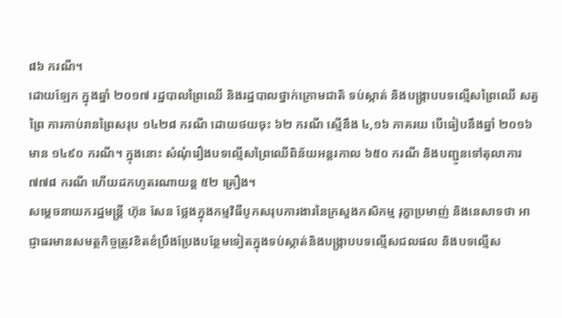៨៦ ករណី។
ដោយឡែក ក្នុងឆ្នាំ ២០១៧ រដ្ឋបាលព្រៃឈើ និងរដ្ឋបាលថ្នាក់ក្រោមជាតិ ទប់ស្កាត់ និងបង្ក្រាបបទល្មើសព្រៃឈើ សត្វព្រៃ ការកាប់រានព្រៃសរុប ១៤២៨ ករណី ដោយថយចុះ ៦២ ករណី ស្មើនឹង ៤,១៦ ភាគរយ បើធៀបនឹងឆ្នាំ ២០១៦ មាន ១៤៩០ ករណី។ ក្នុងនោះ សំណុំរឿងបទល្មើសព្រៃឈើពិន័យអន្តរកាល ៦៥០ ករណី និងបញ្ជូនទៅតុលាការ ៧៧៨ ករណី ហើយដកហូតរណាយន្ត ៥២ គ្រឿង។
សម្តេចនាយករដ្ឋមន្ត្រី ហ៊ុន សែន ថ្លែងក្នុងកម្មវិធីបូកសរុបការងារនៃក្រសួងកសិកម្ម រុក្ខាប្រមាញ់ និងនេសាទថា អាជ្ញាធរមានសមត្ថកិច្ចត្រូវខិតខំប្រឹងប្រែងបន្ថែមទៀតក្នុងទប់ស្កាត់និងបង្ក្រាបបទល្មើសជលផល និងបទល្មើស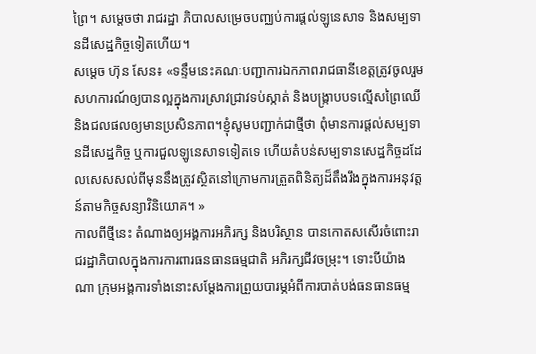ព្រៃ។ សម្តេចថា រាជរដ្ឋា ភិបាលសម្រេចបញ្ឈប់ការផ្តល់ឡូនេសាទ និងសម្បទានដីសេដ្ឋកិច្ចទៀតហើយ។
សម្តេច ហ៊ុន សែន៖ «ទន្ទឹមនេះគណៈបញ្ជាការឯកភាពរាជធានីខេត្តត្រូវចូលរួមសហការណ៍ឲ្យបានល្អក្នុងការស្រាវជ្រាវទប់ស្កាត់ និងបង្ក្រាបបទល្មើសព្រៃឈើ និងជលផលឲ្យមានប្រសិនភាព។ខ្ញុំសូមបញ្ជាក់ជាថ្មីថា ពុំមានការផ្តល់សម្បទានដីសេដ្ឋកិច្ច ឬការជួលឡូនេសាទទៀតទេ ហើយតំបន់សម្បទានសេដ្ឋកិច្ចដដែលសេសសល់ពីមុននឹងត្រូវស្ថិតនៅក្រោមការត្រួតពិនិត្យដ៏តឹងរឹងក្នុងការអនុវត្តន៍តាមកិច្ចសន្យាវិនិយោគ។ »
កាលពីថ្មីនេះ តំណាងឲ្យអង្គការអភិរក្ស និងបរិស្ថាន បានកោតសសើរចំពោះរាជរដ្ឋាភិបាលក្នុងការការពារធនធានធម្មជាតិ អភិរក្សជីវចម្រុះ។ ទោះបីយ៉ាងណា ក្រុមអង្គការទាំងនោះសម្តែងការព្រួយបារម្ភអំពីការបាត់បង់ធនធានធម្ម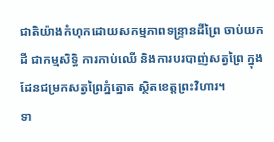ជាតិយ៉ាងកំហុកដោយសកម្មភាពទន្ទ្រានដីព្រៃ ចាប់យកដី ជាកម្មសិទ្ធិ ការកាប់ឈើ និងការបរបាញ់សត្វព្រៃ ក្នុងដែនជម្រកសត្វព្រៃភ្នំត្នោត ស្ថិតខេត្តព្រះវិហារ។
ទា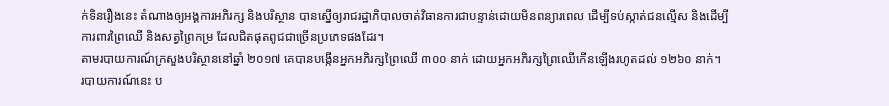ក់ទិនរឿងនេះ តំណាងឲ្យអង្គការអភិរក្ស និងបរិស្ថាន បានស្នើឲ្យរាជរដ្ឋាភិបាលចាត់វិធានការជាបន្ទាន់ដោយមិនពន្យារពេល ដើម្បីទប់ស្កាត់ជនល្មើស និងដើម្បីការពារព្រៃឈើ និងសត្វព្រៃកម្រ ដែលជិតផុតពូជជាច្រើនប្រភេទផងដែរ។
តាមរបាយការណ៍ក្រសួងបរិស្ថាននៅឆ្នាំ ២០១៧ គេបានបង្កើនអ្នកអភិរក្សព្រៃឈើ ៣០០ នាក់ ដោយអ្នកអភិរក្សព្រៃឈើកើនឡើងរហូតដល់ ១២៦០ នាក់។
របាយការណ៍នេះ ប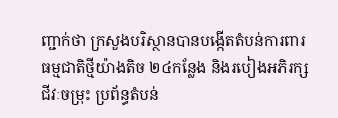ញ្ជាក់ថា ក្រសួងបរិស្ថានបានបង្កើតតំបន់ការពារធម្មជាតិថ្មីយ៉ាងតិច ២៤កន្លែង និងរបៀងអភិរក្សជីវៈចម្រុះ ប្រព័ន្ធតំបន់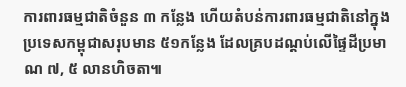ការពារធម្មជាតិចំនួន ៣ កន្លែង ហើយតំបន់ការពារធម្មជាតិនៅក្នុងប្រទេសកម្ពុជាសរុបមាន ៥១កន្លែង ដែលគ្របដណ្តប់លើផ្ទៃដីប្រមាណ ៧, ៥ លានហិចតា៕